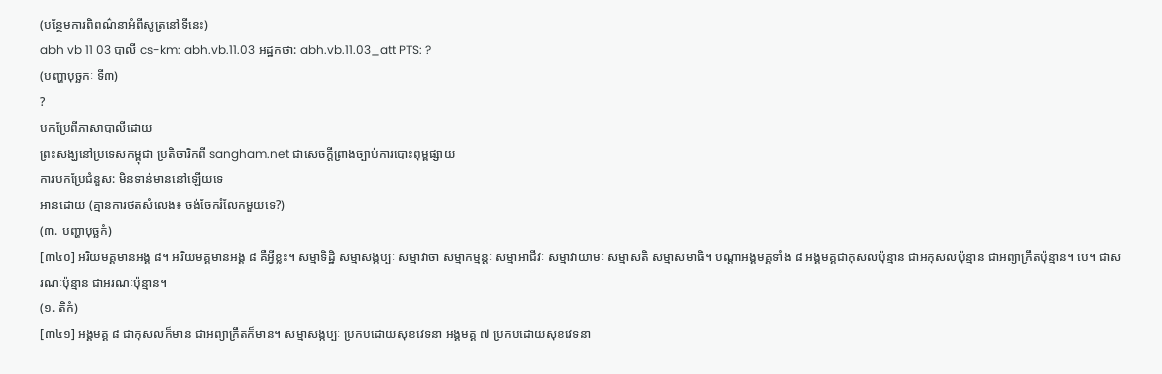(បន្ថែមការពិពណ៌នាអំពីសូត្រនៅទីនេះ)
abh vb 11 03 បាលី cs-km: abh.vb.11.03 អដ្ឋកថា: abh.vb.11.03_att PTS: ?
(បញ្ហាបុច្ឆកៈ ទី៣)
?
បកប្រែពីភាសាបាលីដោយ
ព្រះសង្ឃនៅប្រទេសកម្ពុជា ប្រតិចារិកពី sangham.net ជាសេចក្តីព្រាងច្បាប់ការបោះពុម្ពផ្សាយ
ការបកប្រែជំនួស: មិនទាន់មាននៅឡើយទេ
អានដោយ (គ្មានការថតសំលេង៖ ចង់ចែករំលែកមួយទេ?)
(៣. បញ្ហាបុច្ឆកំ)
[៣៤០] អរិយមគ្គមានអង្គ ៨។ អរិយមគ្គមានអង្គ ៨ គឺអ្វីខ្លះ។ សម្មាទិដ្ឋិ សម្មាសង្កប្បៈ សម្មាវាចា សម្មាកម្មន្តៈ សម្មាអាជីវៈ សម្មាវាយាមៈ សម្មាសតិ សម្មាសមាធិ។ បណ្តាអង្គមគ្គទាំង ៨ អង្គមគ្គជាកុសលប៉ុន្មាន ជាអកុសលប៉ុន្មាន ជាអព្យាក្រឹតប៉ុន្មាន។ បេ។ ជាសរណៈប៉ុន្មាន ជាអរណៈប៉ុន្មាន។
(១. តិកំ)
[៣៤១] អង្គមគ្គ ៨ ជាកុសលក៏មាន ជាអព្យាក្រឹតក៏មាន។ សម្មាសង្កប្បៈ ប្រកបដោយសុខវេទនា អង្គមគ្គ ៧ ប្រកបដោយសុខវេទនា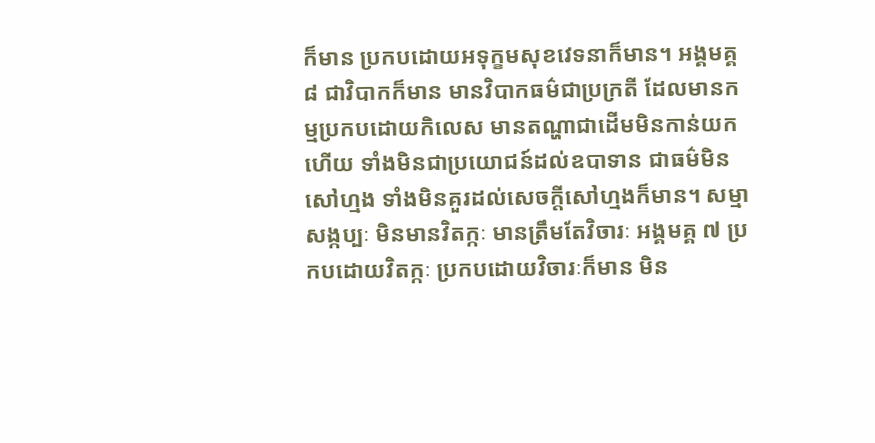ក៏មាន ប្រកបដោយអទុក្ខមសុខវេទនាក៏មាន។ អង្គមគ្គ ៨ ជាវិបាកក៏មាន មានវិបាកធម៌ជាប្រក្រតី ដែលមានកម្មប្រកបដោយកិលេស មានតណ្ហាជាដើមមិនកាន់យកហើយ ទាំងមិនជាប្រយោជន៍ដល់ឧបាទាន ជាធម៌មិនសៅហ្មង ទាំងមិនគួរដល់សេចក្តីសៅហ្មងក៏មាន។ សម្មាសង្កប្បៈ មិនមានវិតក្កៈ មានត្រឹមតែវិចារៈ អង្គមគ្គ ៧ ប្រកបដោយវិតក្កៈ ប្រកបដោយវិចារៈក៏មាន មិន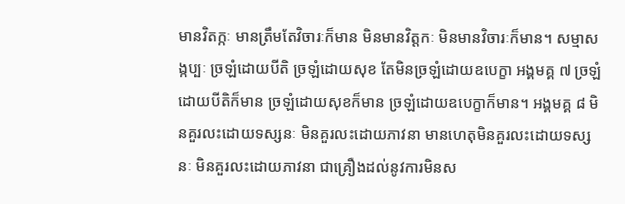មានវិតក្កៈ មានត្រឹមតែវិចារៈក៏មាន មិនមានវិត្តកៈ មិនមានវិចារៈក៏មាន។ សម្មាសង្កប្បៈ ច្រឡំដោយបីតិ ច្រឡំដោយសុខ តែមិនច្រឡំដោយឧបេក្ខា អង្គមគ្គ ៧ ច្រឡំដោយបីតិក៏មាន ច្រឡំដោយសុខក៏មាន ច្រឡំដោយឧបេក្ខាក៏មាន។ អង្គមគ្គ ៨ មិនគួរលះដោយទស្សនៈ មិនគួរលះដោយភាវនា មានហេតុមិនគួរលះដោយទស្សនៈ មិនគួរលះដោយភាវនា ជាគ្រឿងដល់នូវការមិនស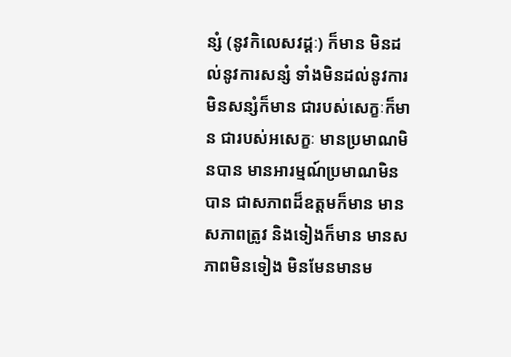ន្សំ (នូវកិលេសវដ្តៈ) ក៏មាន មិនដល់នូវការសន្សំ ទាំងមិនដល់នូវការមិនសន្សំក៏មាន ជារបស់សេក្ខៈក៏មាន ជារបស់អសេក្ខៈ មានប្រមាណមិនបាន មានអារម្មណ៍ប្រមាណមិនបាន ជាសភាពដ៏ឧត្តមក៏មាន មានសភាពត្រូវ និងទៀងក៏មាន មានសភាពមិនទៀង មិនមែនមានម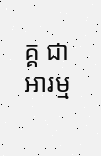គ្គ ជាអារម្ម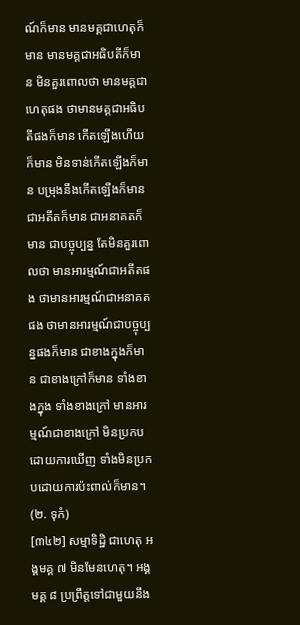ណ៍ក៏មាន មានមគ្គជាហេតុក៏មាន មានមគ្គជាអធិបតីក៏មាន មិនគួរពោលថា មានមគ្គជាហេតុផង ថាមានមគ្គជាអធិបតីផងក៏មាន កើតឡើងហើយក៏មាន មិនទាន់កើតឡើងក៏មាន បម្រុងនឹងកើតឡើងក៏មាន ជាអតីតក៏មាន ជាអនាគតក៏មាន ជាបច្ចុប្បន្ន តែមិនគួរពោលថា មានអារម្មណ៍ជាអតីតផង ថាមានអារម្មណ៍ជាអនាគតផង ថាមានអារម្មណ៍ជាបច្ចុប្បន្នផងក៏មាន ជាខាងក្នុងក៏មាន ជាខាងក្រៅក៏មាន ទាំងខាងក្នុង ទាំងខាងក្រៅ មានអារម្មណ៍ជាខាងក្រៅ មិនប្រកបដោយការឃើញ ទាំងមិនប្រកបដោយការប៉ះពាល់ក៏មាន។
(២. ទុកំ)
[៣៤២] សម្មាទិដ្ឋិ ជាហេតុ អង្គមគ្គ ៧ មិនមែនហេតុ។ អង្គមគ្គ ៨ ប្រព្រឹត្តទៅជាមួយនឹង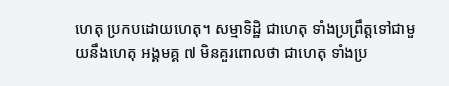ហេតុ ប្រកបដោយហេតុ។ សម្មាទិដ្ឋិ ជាហេតុ ទាំងប្រព្រឹត្តទៅជាមួយនឹងហេតុ អង្គមគ្គ ៧ មិនគួរពោលថា ជាហេតុ ទាំងប្រ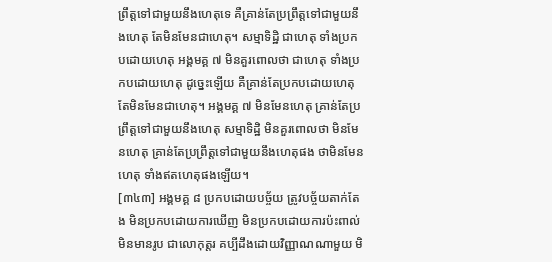ព្រឹត្តទៅជាមួយនឹងហេតុទេ គឺគ្រាន់តែប្រព្រឹត្តទៅជាមួយនឹងហេតុ តែមិនមែនជាហេតុ។ សម្មាទិដ្ឋិ ជាហេតុ ទាំងប្រកបដោយហេតុ អង្គមគ្គ ៧ មិនគួរពោលថា ជាហេតុ ទាំងប្រកបដោយហេតុ ដូច្នេះឡើយ គឺគ្រាន់តែប្រកបដោយហេតុ តែមិនមែនជាហេតុ។ អង្គមគ្គ ៧ មិនមែនហេតុ គ្រាន់តែប្រព្រឹត្តទៅជាមួយនឹងហេតុ សម្មាទិដ្ឋិ មិនគួរពោលថា មិនមែនហេតុ គ្រាន់តែប្រព្រឹត្តទៅជាមួយនឹងហេតុផង ថាមិនមែនហេតុ ទាំងឥតហេតុផងឡើយ។
[៣៤៣] អង្គមគ្គ ៨ ប្រកបដោយបច្ច័យ ត្រូវបច្ច័យតាក់តែង មិនប្រកបដោយការឃើញ មិនប្រកបដោយការប៉ះពាល់ មិនមានរូប ជាលោកុត្តរ គប្បីដឹងដោយវិញ្ញាណណាមួយ មិ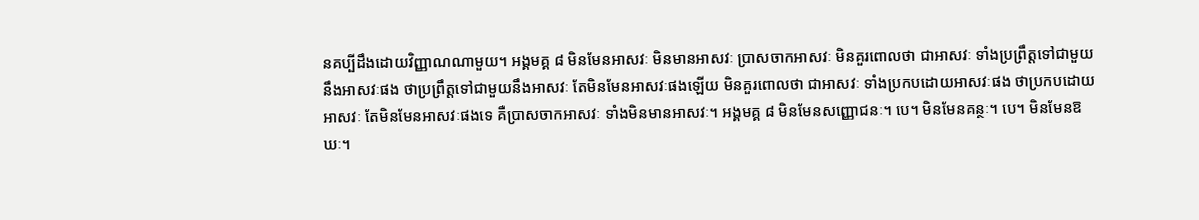នគប្បីដឹងដោយវិញ្ញាណណាមួយ។ អង្គមគ្គ ៨ មិនមែនអាសវៈ មិនមានអាសវៈ ប្រាសចាកអាសវៈ មិនគួរពោលថា ជាអាសវៈ ទាំងប្រព្រឹត្តទៅជាមួយនឹងអាសវៈផង ថាប្រព្រឹត្តទៅជាមួយនឹងអាសវៈ តែមិនមែនអាសវៈផងឡើយ មិនគួរពោលថា ជាអាសវៈ ទាំងប្រកបដោយអាសវៈផង ថាប្រកបដោយអាសវៈ តែមិនមែនអាសវៈផងទេ គឺប្រាសចាកអាសវៈ ទាំងមិនមានអាសវៈ។ អង្គមគ្គ ៨ មិនមែនសញ្ញោជនៈ។ បេ។ មិនមែនគន្ថៈ។ បេ។ មិនមែនឱឃៈ។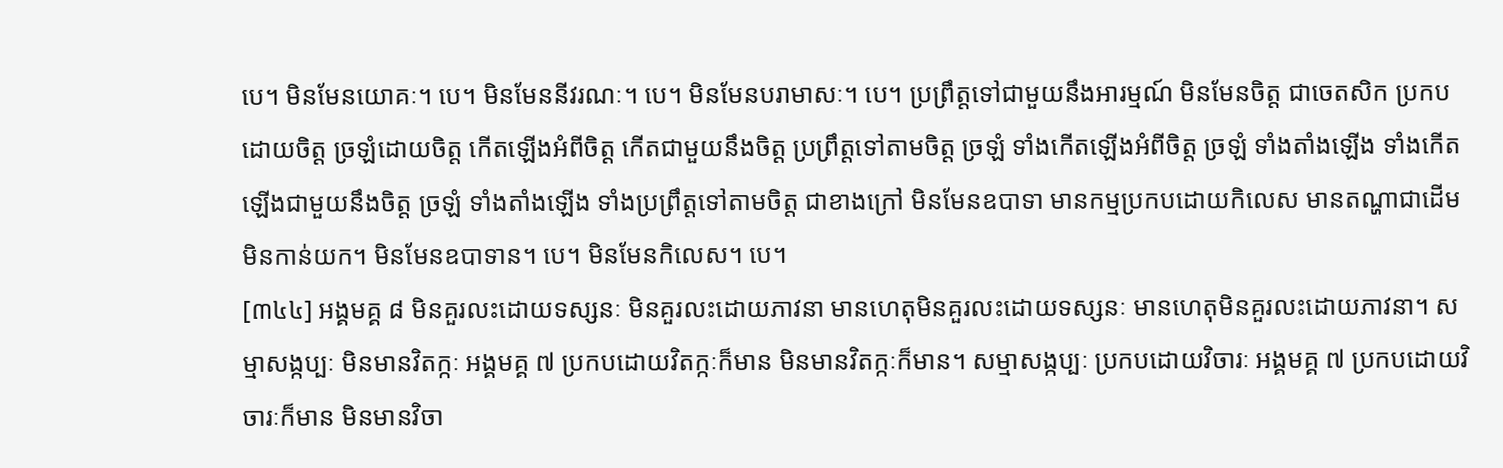បេ។ មិនមែនយោគៈ។ បេ។ មិនមែននីវរណៈ។ បេ។ មិនមែនបរាមាសៈ។ បេ។ ប្រព្រឹត្តទៅជាមួយនឹងអារម្មណ៍ មិនមែនចិត្ត ជាចេតសិក ប្រកបដោយចិត្ត ច្រឡំដោយចិត្ត កើតឡើងអំពីចិត្ត កើតជាមួយនឹងចិត្ត ប្រព្រឹត្តទៅតាមចិត្ត ច្រឡំ ទាំងកើតឡើងអំពីចិត្ត ច្រឡំ ទាំងតាំងឡើង ទាំងកើតឡើងជាមួយនឹងចិត្ត ច្រឡំ ទាំងតាំងឡើង ទាំងប្រព្រឹត្តទៅតាមចិត្ត ជាខាងក្រៅ មិនមែនឧបាទា មានកម្មប្រកបដោយកិលេស មានតណ្ហាជាដើម មិនកាន់យក។ មិនមែនឧបាទាន។ បេ។ មិនមែនកិលេស។ បេ។
[៣៤៤] អង្គមគ្គ ៨ មិនគួរលះដោយទស្សនៈ មិនគួរលះដោយភាវនា មានហេតុមិនគួរលះដោយទស្សនៈ មានហេតុមិនគួរលះដោយភាវនា។ សម្មាសង្កប្បៈ មិនមានវិតក្កៈ អង្គមគ្គ ៧ ប្រកបដោយវិតក្កៈក៏មាន មិនមានវិតក្កៈក៏មាន។ សម្មាសង្កប្បៈ ប្រកបដោយវិចារៈ អង្គមគ្គ ៧ ប្រកបដោយវិចារៈក៏មាន មិនមានវិចា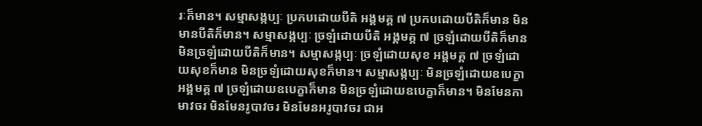រៈក៏មាន។ សម្មាសង្កប្បៈ ប្រកបដោយបីតិ អង្គមគ្គ ៧ ប្រកបដោយបីតិក៏មាន មិនមានបីតិក៏មាន។ សម្មាសង្កប្បៈ ច្រឡំដោយបីតិ អង្គមគ្គ ៧ ច្រឡំដោយបីតិក៏មាន មិនច្រឡំដោយបីតិក៏មាន។ សម្មាសង្កប្បៈ ច្រឡំដោយសុខ អង្គមគ្គ ៧ ច្រឡំដោយសុខក៏មាន មិនច្រឡំដោយសុខក៏មាន។ សម្មាសង្កប្បៈ មិនច្រឡំដោយឧបេក្ខា អង្គមគ្គ ៧ ច្រឡំដោយឧបេក្ខាក៏មាន មិនច្រឡំដោយឧបេក្ខាក៏មាន។ មិនមែនកាមាវចរ មិនមែនរូបាវចរ មិនមែនអរូបាវចរ ជាអ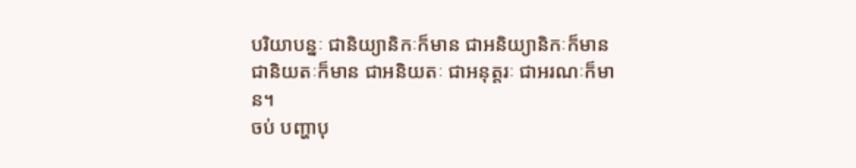បរិយាបន្នៈ ជានិយ្យានិកៈក៏មាន ជាអនិយ្យានិកៈក៏មាន ជានិយតៈក៏មាន ជាអនិយតៈ ជាអនុត្តរៈ ជាអរណៈក៏មាន។
ចប់ បញ្ហាបុ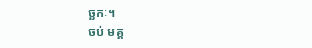ច្ឆកៈ។
ចប់ មគ្គ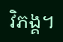វិភង្គ។